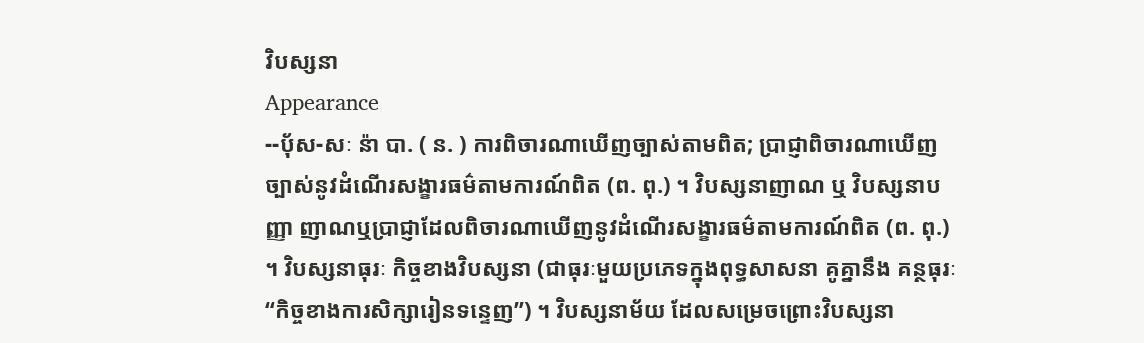វិបស្សនា
Appearance
--បុ័ស-សៈ ន៉ា បា. ( ន. ) ការពិចារណាឃើញច្បាស់តាមពិត; ប្រាជ្ញាពិចារណាឃើញច្បាស់នូវដំណើរសង្ខារធម៌តាមការណ៍ពិត (ព. ពុ.) ។ វិបស្សនាញាណ ឬ វិបស្សនាបញ្ញា ញាណឬប្រាជ្ញាដែលពិចារណាឃើញនូវដំណើរសង្ខារធម៌តាមការណ៍ពិត (ព. ពុ.) ។ វិបស្សនាធុរៈ កិច្ចខាងវិបស្សនា (ជាធុរៈមួយប្រភេទក្នុងពុទ្ធសាសនា គូគ្នានឹង គន្ថធុរៈ “កិច្ចខាងការសិក្សារៀនទន្ទេញ”) ។ វិបស្សនាម័យ ដែលសម្រេចព្រោះវិបស្សនា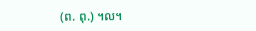(ព. ពុ.) ។ល។